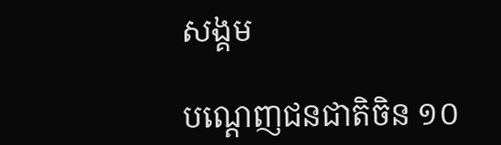សង្គម

បណ្តេញជនជាតិចិន ១០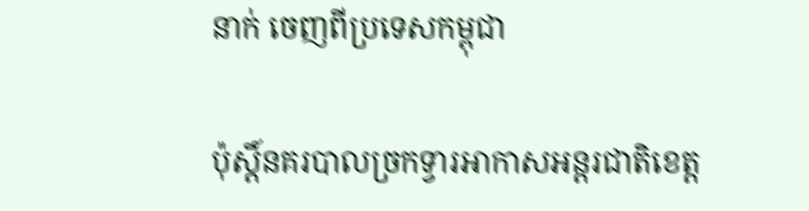នាក់ ចេញពីប្រទេសកម្ពុជា

ប៉ុស្តិ៍នគរបាលច្រកទ្វារអាកាសអន្តរជាតិខេត្ត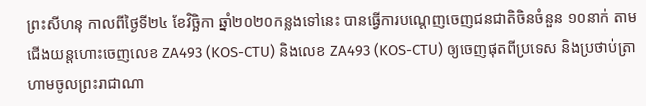ព្រះសីហនុ កាលពីថ្ងៃទី២៤ ខែវិច្ឆិកា ឆ្នាំ២០២០កន្លងទៅនេះ បានធ្វើការបណ្តេញចេញជនជាតិចិនចំនួន ១០នាក់ តាមជើងយន្តហោះចេញលេខ ZA493 (KOS-CTU) និងលេខ ZA493 (KOS-CTU) ឲ្យចេញផុតពីប្រទេស និងប្រថាប់ត្រាហាមចូលព្រះរាជាណា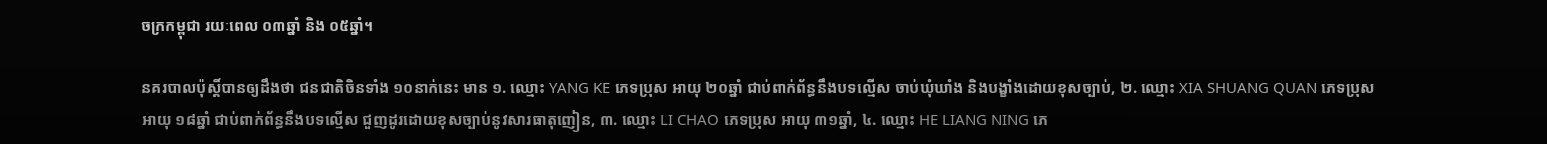ចក្រកម្ពុជា រយៈពេល ០៣ឆ្នាំ និង ០៥ឆ្នាំ។

នគរបាលប៉ុស្តិ៍បានឲ្យដឹងថា ជនជាតិចិនទាំង ១០នាក់នេះ មាន ១. ឈ្មោះ YANG KE ភេទប្រុស អាយុ ២០ឆ្នាំ ជាប់ពាក់ព័ន្ធនឹងបទល្មើស ចាប់ឃុំឃាំង និងបង្ខាំងដោយខុសច្បាប់, ២. ឈ្មោះ XIA SHUANG QUAN ភេទប្រុស អាយុ ១៨ឆ្នាំ ជាប់ពាក់ព័ន្ធនឹងបទល្មើស ជួញដូរដោយខុសច្បាប់នូវសារធាតុញៀន, ៣. ឈ្មោះ LI CHAO ភេទប្រុស អាយុ ៣១ឆ្នាំ, ៤. ឈ្មោះ HE LIANG NING ភេ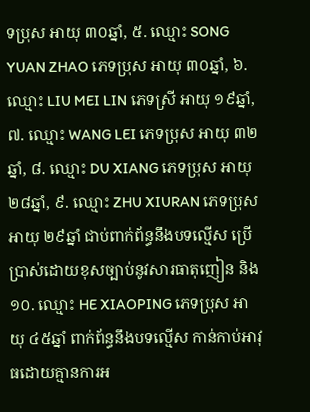ទប្រុស អាយុ ៣០ឆ្នាំ, ៥. ឈ្មោះ SONG YUAN ZHAO ភេទប្រុស អាយុ ៣០ឆ្នាំ, ៦. ឈ្មោះ LIU MEI LIN ភេទស្រី អាយុ ១៩ឆ្នាំ, ៧. ឈ្មោះ WANG LEI ភេទប្រុស អាយុ ៣២ឆ្នាំ, ៨. ឈ្មោះ DU XIANG ភេទប្រុស អាយុ ២៨ឆ្នាំ, ៩. ឈ្មោះ ZHU XIURAN ភេទប្រុស អាយុ ២៩ឆ្នាំ ជាប់ពាក់ព័ន្ធនឹងបទល្មើស ប្រើប្រាស់ដោយខុសច្បាប់នូវសារធាតុញៀន និង១០. ឈ្មោះ HE XIAOPING ភេទប្រុស អាយុ ៤៥ឆ្នាំ ពាក់ព័ន្ធនឹងបទល្មើស កាន់កាប់អាវុធដោយគ្មានការអ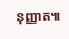នុញ្ញាត៕